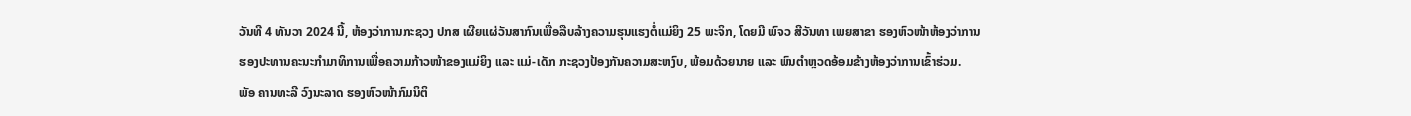ວັນທີ 4 ທັນວາ 2024 ນີ້, ຫ້ອງວ່າການກະຊວງ ປກສ ເຜີຍແຜ່ວັນສາກົນເພື່ອລືບລ້າງຄວາມຮຸນແຮງຕໍ່ແມ່ຍິງ 25 ພະຈິກ, ໂດຍມີ ພົຈວ ສີວັນທາ ເພຍສາຂາ ຮອງຫົວໜ້າຫ້ອງວ່າການ ຮອງປະທານຄະນະກຳມາທິການເພື່ອຄວາມກ້າວໜ້າຂອງແມ່ຍິງ ແລະ ແມ່-ເດັກ ກະຊວງປ້ອງກັນຄວາມສະຫງົບ, ພ້ອມດ້ວຍນາຍ ແລະ ພົນຕຳຫຼວດອ້ອມຂ້າງຫ້ອງວ່າການເຂົ້າຮ່ວມ.
ພັອ ຄານທະລີ ວົງນະລາດ ຮອງຫົວໜ້າກົມນິຕິ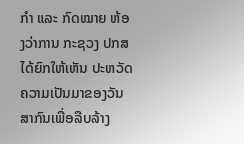ກຳ ແລະ ກົດໝາຍ ຫ້ອງວ່າການ ກະຊວງ ປກສ ໄດ້ຍົກໃຫ້ເຫັນ ປະຫວັດຄວາມເປັນມາຂອງວັນສາກົນເພື່ອລືບລ້າງ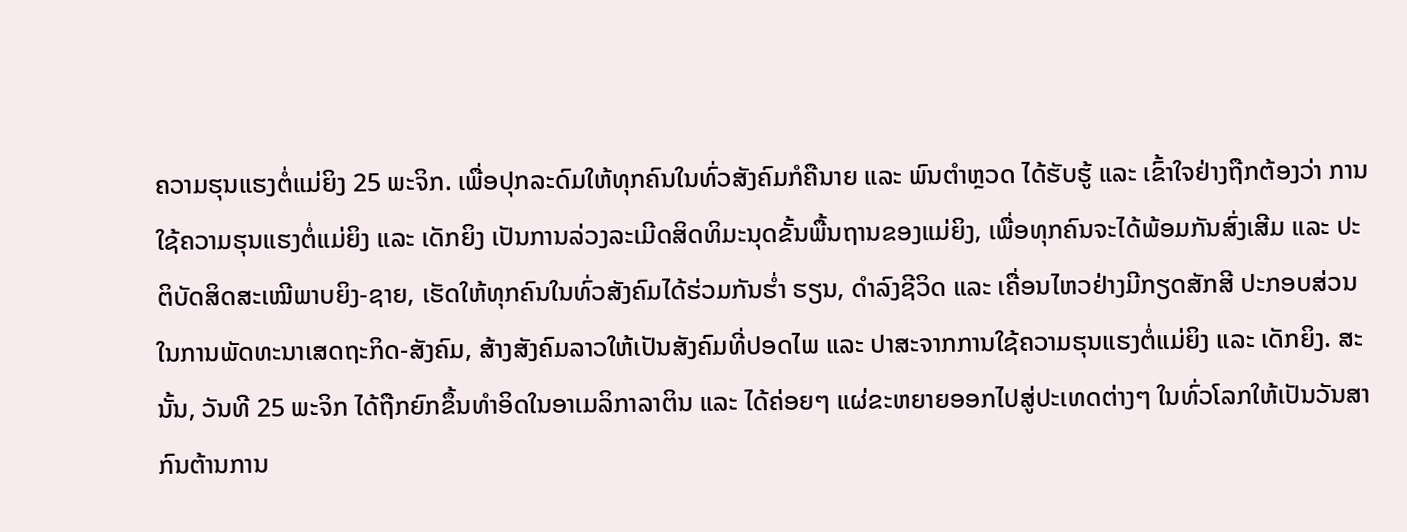ຄວາມຮຸນແຮງຕໍ່ແມ່ຍິງ 25 ພະຈິກ. ເພື່ອປຸກລະດົມໃຫ້ທຸກຄົນໃນທົ່ວສັງຄົມກໍຄືນາຍ ແລະ ພົນຕຳຫຼວດ ໄດ້ຮັບຮູ້ ແລະ ເຂົ້າໃຈຢ່າງຖືກຕ້ອງວ່າ ການໃຊ້ຄວາມຮຸນແຮງຕໍ່ແມ່ຍິງ ແລະ ເດັກຍິງ ເປັນການລ່ວງລະເມີດສິດທິມະນຸດຂັ້ນພື້ນຖານຂອງແມ່ຍິງ, ເພື່ອທຸກຄົນຈະໄດ້ພ້ອມກັນສົ່ງເສີມ ແລະ ປະຕິບັດສິດສະເໝີພາບຍິງ-ຊາຍ, ເຮັດໃຫ້ທຸກຄົນໃນທົ່ວສັງຄົມໄດ້ຮ່ວມກັນຮໍ່າ ຮຽນ, ດຳລົງຊີວິດ ແລະ ເຄື່ອນໄຫວຢ່າງມີກຽດສັກສີ ປະກອບສ່ວນໃນການພັດທະນາເສດຖະກິດ-ສັງຄົມ, ສ້າງສັງຄົມລາວໃຫ້ເປັນສັງຄົມທີ່ປອດໄພ ແລະ ປາສະຈາກການໃຊ້ຄວາມຮຸນແຮງຕໍ່ແມ່ຍິງ ແລະ ເດັກຍິງ. ສະນັ້ນ, ວັນທີ 25 ພະຈິກ ໄດ້ຖືກຍົກຂຶ້ນທໍາອິດໃນອາເມລິກາລາຕິນ ແລະ ໄດ້ຄ່ອຍໆ ແຜ່ຂະຫຍາຍອອກໄປສູ່ປະເທດຕ່າງໆ ໃນທົ່ວໂລກໃຫ້ເປັນວັນສາກົນຕ້ານການ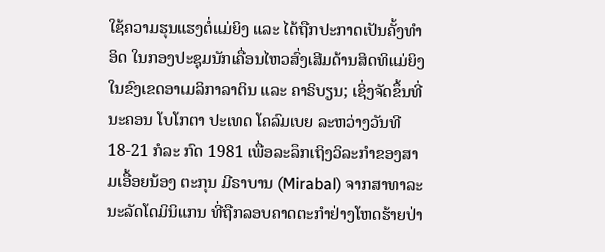ໃຊ້ຄວາມຮຸນແຮງຕໍ່ແມ່ຍິງ ແລະ ໄດ້ຖືກປະກາດເປັນຄັ້ງທໍາອິດ ໃນກອງປະຊຸມນັກເຄື່ອນໄຫວສົ່ງເສີມດ້ານສິດທິແມ່ຍິງໃນຂົງເຂດອາເມລິກາລາຕິນ ແລະ ຄາຣິບຽນ; ເຊິ່ງຈັດຂຶ້ນທີ່ນະຄອນ ໂບໂກຕາ ປະເທດ ໂຄລົມເບຍ ລະຫວ່າງວັນທີ 18-21 ກໍລະ ກົດ 1981 ເພື່ອລະລຶກເຖິງວິລະກໍາຂອງສາມເອື້ອຍນ້ອງ ຕະກຸນ ມີຣາບານ (Mirabal) ຈາກສາທາລະນະລັດໂດມິນິແກນ ທີ່ຖືກລອບຄາດຕະກໍາຢ່າງໂຫດຮ້າຍປ່າ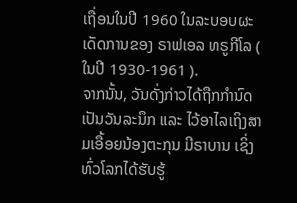ເຖື່ອນໃນປີ 1960 ໃນລະບອບຜະເດັດການຂອງ ຣາຟເອລ ທຣູກີໂລ ( ໃນປີ 1930-1961 ).
ຈາກນັ້ນ, ວັນດັ່ງກ່າວໄດ້ຖືກກໍານົດ ເປັນວັນລະນຶກ ແລະ ໄວ້ອາໄລເຖິງສາມເອື້ອຍນ້ອງຕະກຸນ ມີຣາບານ ເຊິ່ງທົ່ວໂລກໄດ້ຮັບຮູ້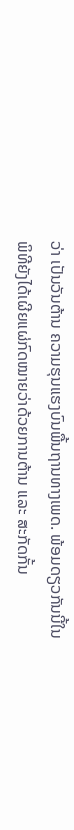ວ່າ ເປັນວັນຕ້ານ ຄວາມຮຸນແຮງບົນພື້ນຖານທາງເພດ. ພ້ອມດຽວກັນນີ້ໃນພິທີຍັງໄດ້ເຜີຍແຜ່ກົດໝາຍວ່າດ້ວຍການຕ້ານ ແລະ ສະກັດກັ້ນ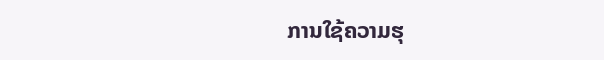ການໃຊ້ຄວາມຮຸ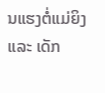ນແຮງຕໍ່ແມ່ຍິງ ແລະ ເດັກ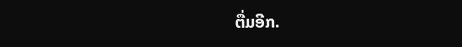ຕື່ມອີກ.